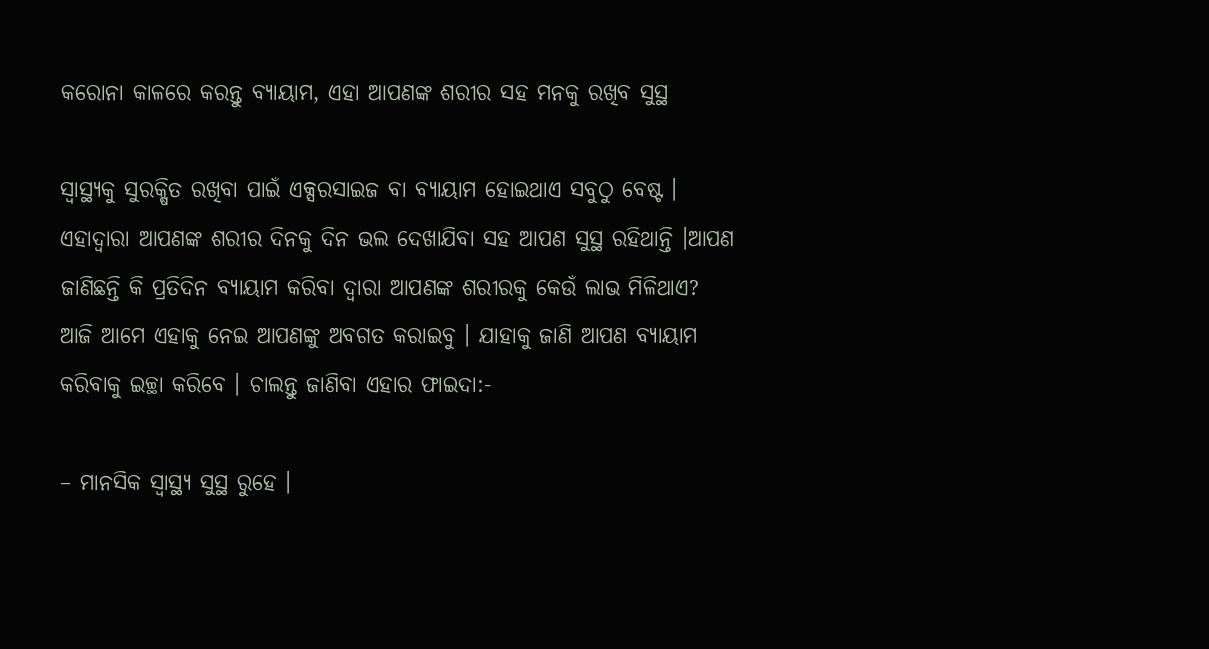କରୋନା କାଳରେ କରନ୍ତୁ ବ୍ୟାୟାମ, ଏହା ଆପଣଙ୍କ ଶରୀର ସହ ମନକୁ ରଖିବ ସୁସ୍ଥ

ସ୍ୱାସ୍ଥ୍ୟକୁ ସୁରକ୍ଷିତ ରଖିବା ପାଇଁ ଏକ୍ସରସାଇଜ ବା ବ୍ୟାୟାମ ହୋଇଥାଏ ସବୁଠୁ ବେଷ୍ଟ । ଏହାଦ୍ୱାରା ଆପଣଙ୍କ ଶରୀର ଦିନକୁ ଦିନ ଭଲ ଦେଖାଯିବା ସହ ଆପଣ ସୁସ୍ଥ ରହିଥାନ୍ତି ।ଆପଣ ଜାଣିଛନ୍ତି କି ପ୍ରତିଦିନ ବ୍ୟାୟାମ କରିବା ଦ୍ୱାରା ଆପଣଙ୍କ ଶରୀରକୁ କେଉଁ ଲାଭ ମିଳିଥାଏ? ଆଜି ଆମେ ଏହାକୁ ନେଇ ଆପଣଙ୍କୁ ଅବଗତ କରାଇବୁ । ଯାହାକୁ ଜାଣି ଆପଣ ବ୍ୟାୟାମ କରିବାକୁ ଇଚ୍ଛା କରିବେ । ଚାଲନ୍ତୁ ଜାଣିବା ଏହାର ଫାଇଦା:-

– ମାନସିକ ସ୍ୱାସ୍ଥ୍ୟ ସୁସ୍ଥ ରୁହେ ।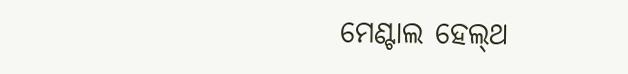ମେଣ୍ଟାଲ ହେଲ୍‌ଥ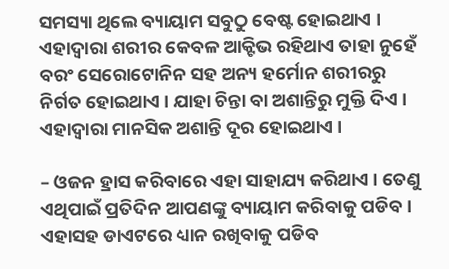ସମସ୍ୟା ଥିଲେ ବ୍ୟାୟାମ ସବୁଠୁ ବେଷ୍ଟ ହୋଇଥାଏ । ଏହାଦ୍ୱାରା ଶରୀର କେବଳ ଆକ୍ଟିଭ ରହିଥାଏ ତାହା ନୁହେଁ ବରଂ ସେରୋଟୋନିନ ସହ ଅନ୍ୟ ହର୍ମୋନ ଶରୀରରୁ ନିର୍ଗତ ହୋଇଥାଏ । ଯାହା ଚିନ୍ତା ବା ଅଶାନ୍ତିରୁ ମୁକ୍ତି ଦିଏ । ଏହାଦ୍ୱାରା ମାନସିକ ଅଶାନ୍ତି ଦୂର ହୋଇଥାଏ ।

– ଓଜନ ହ୍ରାସ କରିବାରେ ଏହା ସାହାଯ୍ୟ କରିଥାଏ । ତେଣୁ ଏଥିପାଇଁ ପ୍ରତିଦିନ ଆପଣଙ୍କୁ ବ୍ୟାୟାମ କରିବାକୁ ପଡିବ । ଏହାସହ ଡାଏଟରେ ଧ୍ୟାନ ରଖିବାକୁ ପଡିବ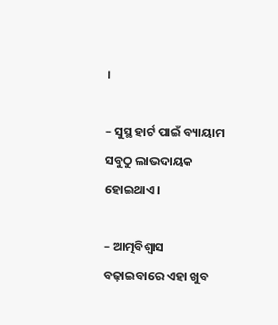।

– ସୁସ୍ଥ ହାର୍ଟ ପାଇଁ ବ୍ୟାୟାମ ସବୁଠୁ ଲାଭଦାୟକ ହୋଇଥାଏ ।

– ଆତ୍ମବିଶ୍ୱାସ ବଢ଼ାଇବାରେ ଏହା ଖୁବ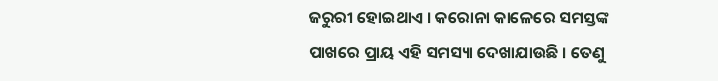ଜରୁରୀ ହୋଇଥାଏ । କରୋନା କାଳେରେ ସମସ୍ତଙ୍କ ପାଖରେ ପ୍ରାୟ ଏହି ସମସ୍ୟା ଦେଖାଯାଉଛି । ତେଣୁ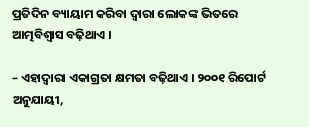ପ୍ରତିଦିନ ବ୍ୟାୟାମ କରିବା ଦ୍ୱାରା ଲୋକଙ୍କ ଭିତରେ ଆତ୍ମବିଶ୍ୱାସ ବଢ଼ିଥାଏ ।

– ଏହାଦ୍ୱାରା ଏକାଗ୍ରତା କ୍ଷମତା ବଢ଼ିଥାଏ । ୨୦୦୧ ରିପୋର୍ଟ ଅନୁଯାୟୀ,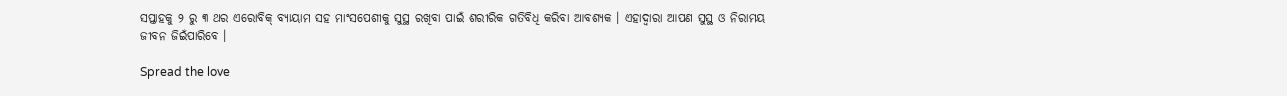ସପ୍ତାହକୁ ୨ ରୁ ୩ ଥର ଏରୋବିକ୍ ବ୍ୟାୟାମ ସହ ମାଂସପେଶୀକୁ ସୁସ୍ଥ ରଖିବା ପାଇଁ ଶରୀରିକ ଗତିବିଧି କରିବା ଆବଶ୍ୟକ । ଏହାଦ୍ୱାରା ଆପଣ ସୁସ୍ଥ ଓ ନିରାମୟ ଜୀବନ ଜିଇଁପାରିବେ ।

Spread the love